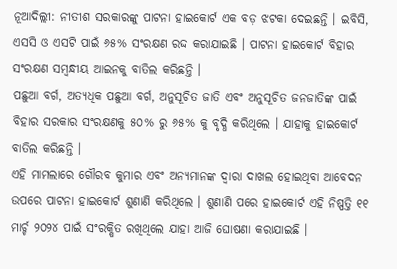ନୂଆଦିଲ୍ଲୀ: ନୀତୀଶ ସରକାରଙ୍କୁ ପାଟନା ହାଇକୋର୍ଟ ଏକ ବଡ଼ ଝଟକା ଦେଇଛନ୍ତି । ଇବିସି, ଏସସି ଓ ଏସଟି ପାଇଁ ୬୫% ସଂରକ୍ଷଣ ରଦ୍ଦ କରାଯାଇଛି । ପାଟନା ହାଇକୋର୍ଟ ବିହାର ସଂରକ୍ଷଣ ସମ୍ବନ୍ଧୀୟ ଆଇନକୁ ବାତିଲ କରିଛନ୍ତି ।
ପଛୁଆ ବର୍ଗ, ଅତ୍ୟଧିକ ପଛୁଆ ବର୍ଗ, ଅନୁସୂଚିତ ଜାତି ଏବଂ ଅନୁସୂଚିତ ଜନଜାତିଙ୍କ ପାଇଁ ବିହାର ସରକାର ସଂରକ୍ଷଣକୁ ୫୦% ରୁ ୬୫% କୁ ବୃଦ୍ଧି କରିଥିଲେ । ଯାହାକୁ ହାଇକୋର୍ଟ ବାତିଲ କରିଛନ୍ତି ।
ଏହି ମାମଲାରେ ଗୌରବ କୁମାର ଏବଂ ଅନ୍ୟମାନଙ୍କ ଦ୍ୱାରା ଦାଖଲ ହୋଇଥିବା ଆବେଦନ ଉପରେ ପାଟନା ହାଇକୋର୍ଟ ଶୁଣାଣି କରିଥିଲେ । ଶୁଣାଣି ପରେ ହାଇକୋର୍ଟ ଏହି ନିଷ୍ପତ୍ତି ୧୧ ମାର୍ଚ୍ଚ ୨୦୨୪ ପାଇଁ ସଂରକ୍ଷିତ ରଖିଥିଲେ ଯାହା ଆଜି ଘୋଷଣା କରାଯାଇଛି ।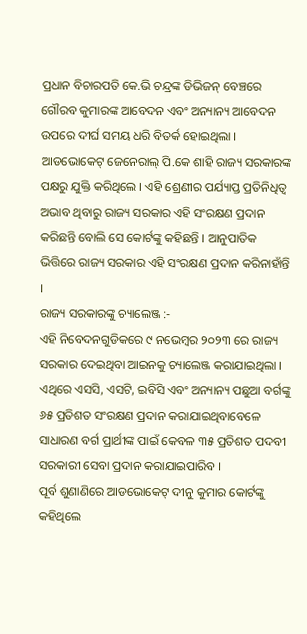ପ୍ରଧାନ ବିଚାରପତି କେ.ଭି ଚନ୍ଦ୍ରଙ୍କ ଡିଭିଜନ୍ ବେଞ୍ଚରେ ଗୌରବ କୁମାରଙ୍କ ଆବେଦନ ଏବଂ ଅନ୍ୟାନ୍ୟ ଆବେଦନ ଉପରେ ଦୀର୍ଘ ସମୟ ଧରି ବିତର୍କ ହୋଇଥିଲା । ଆଡଭୋକେଟ୍ ଜେନେରାଲ୍ ପି.କେ ଶାହି ରାଜ୍ୟ ସରକାରଙ୍କ ପକ୍ଷରୁ ଯୁକ୍ତି କରିଥିଲେ । ଏହି ଶ୍ରେଣୀର ପର୍ଯ୍ୟାପ୍ତ ପ୍ରତିନିଧିତ୍ୱ ଅଭାବ ଥିବାରୁ ରାଜ୍ୟ ସରକାର ଏହି ସଂରକ୍ଷଣ ପ୍ରଦାନ କରିଛନ୍ତି ବୋଲି ସେ କୋର୍ଟଙ୍କୁ କହିଛନ୍ତି । ଆନୁପାତିକ ଭିତ୍ତିରେ ରାଜ୍ୟ ସରକାର ଏହି ସଂରକ୍ଷଣ ପ୍ରଦାନ କରିନାହାଁନ୍ତି ।
ରାଜ୍ୟ ସରକାରଙ୍କୁ ଚ୍ୟାଲେଞ୍ଜ :-
ଏହି ନିବେଦନଗୁଡିକରେ ୯ ନଭେମ୍ବର ୨୦୨୩ ରେ ରାଜ୍ୟ ସରକାର ଦେଇଥିବା ଆଇନକୁ ଚ୍ୟାଲେଞ୍ଜ କରାଯାଇଥିଲା । ଏଥିରେ ଏସସି, ଏସଟି, ଇବିସି ଏବଂ ଅନ୍ୟାନ୍ୟ ପଛୁଆ ବର୍ଗଙ୍କୁ ୬୫ ପ୍ରତିଶତ ସଂରକ୍ଷଣ ପ୍ରଦାନ କରାଯାଇଥିବାବେଳେ ସାଧାରଣ ବର୍ଗ ପ୍ରାର୍ଥୀଙ୍କ ପାଇଁ କେବଳ ୩୫ ପ୍ରତିଶତ ପଦବୀ ସରକାରୀ ସେବା ପ୍ରଦାନ କରାଯାଇପାରିବ ।
ପୂର୍ବ ଶୁଣାଣିରେ ଆଡଭୋକେଟ୍ ଦୀନୁ କୁମାର କୋର୍ଟଙ୍କୁ କହିଥିଲେ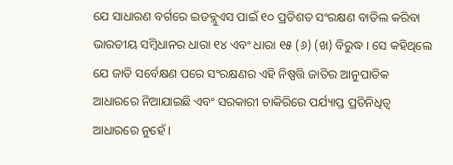ଯେ ସାଧାରଣ ବର୍ଗରେ ଇଡବ୍ଲୁଏସ ପାଇଁ ୧୦ ପ୍ରତିଶତ ସଂରକ୍ଷଣ ବାତିଲ କରିବା ଭାରତୀୟ ସମ୍ବିଧାନର ଧାରା ୧୪ ଏବଂ ଧାରା ୧୫ (୬) (ଖ) ବିରୁଦ୍ଧ । ସେ କହିଥିଲେ ଯେ ଜାତି ସର୍ବେକ୍ଷଣ ପରେ ସଂରକ୍ଷଣର ଏହି ନିଷ୍ପତ୍ତି ଜାତିର ଆନୁପାତିକ ଆଧାରରେ ନିଆଯାଇଛି ଏବଂ ସରକାରୀ ଚାକିରିରେ ପର୍ଯ୍ୟାପ୍ତ ପ୍ରତିନିଧିତ୍ୱ ଆଧାରରେ ନୁହେଁ ।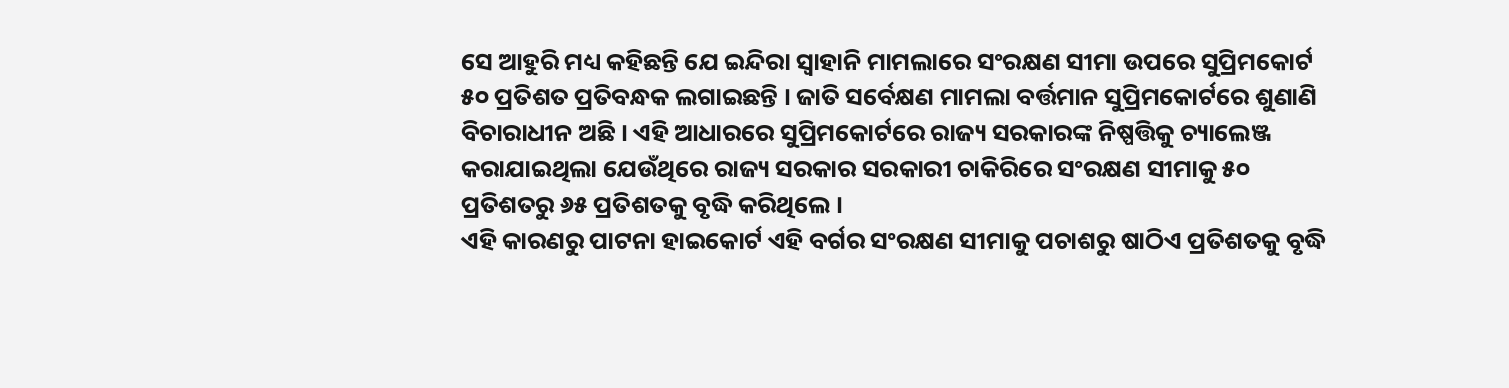ସେ ଆହୁରି ମଧ୍ୟ କହିଛନ୍ତି ଯେ ଇନ୍ଦିରା ସ୍ୱାହାନି ମାମଲାରେ ସଂରକ୍ଷଣ ସୀମା ଉପରେ ସୁପ୍ରିମକୋର୍ଟ ୫୦ ପ୍ରତିଶତ ପ୍ରତିବନ୍ଧକ ଲଗାଇଛନ୍ତି । ଜାତି ସର୍ବେକ୍ଷଣ ମାମଲା ବର୍ତ୍ତମାନ ସୁପ୍ରିମକୋର୍ଟରେ ଶୁଣାଣି ବିଚାରାଧୀନ ଅଛି । ଏହି ଆଧାରରେ ସୁପ୍ରିମକୋର୍ଟରେ ରାଜ୍ୟ ସରକାରଙ୍କ ନିଷ୍ପତ୍ତିକୁ ଚ୍ୟାଲେଞ୍ଜ କରାଯାଇଥିଲା ଯେଉଁଥିରେ ରାଜ୍ୟ ସରକାର ସରକାରୀ ଚାକିରିରେ ସଂରକ୍ଷଣ ସୀମାକୁ ୫୦ ପ୍ରତିଶତରୁ ୬୫ ପ୍ରତିଶତକୁ ବୃଦ୍ଧି କରିଥିଲେ ।
ଏହି କାରଣରୁ ପାଟନା ହାଇକୋର୍ଟ ଏହି ବର୍ଗର ସଂରକ୍ଷଣ ସୀମାକୁ ପଚାଶରୁ ଷାଠିଏ ପ୍ରତିଶତକୁ ବୃଦ୍ଧି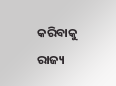କରିବାକୁ ରାଜ୍ୟ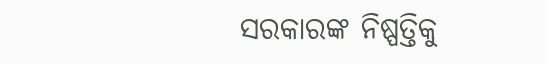ସରକାରଙ୍କ ନିଷ୍ପତ୍ତିକୁ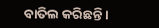ବାତିଲ କରିଛନ୍ତି ।